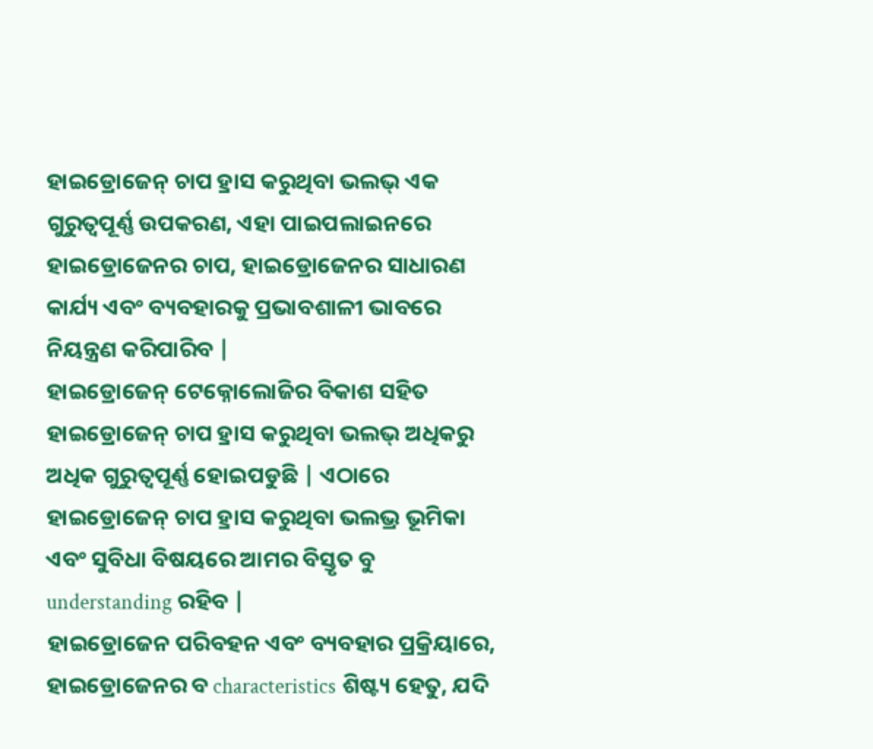ହାଇଡ୍ରୋଜେନ୍ ଚାପ ହ୍ରାସ କରୁଥିବା ଭଲଭ୍ ଏକ ଗୁରୁତ୍ୱପୂର୍ଣ୍ଣ ଉପକରଣ, ଏହା ପାଇପଲାଇନରେ ହାଇଡ୍ରୋଜେନର ଚାପ, ହାଇଡ୍ରୋଜେନର ସାଧାରଣ କାର୍ଯ୍ୟ ଏବଂ ବ୍ୟବହାରକୁ ପ୍ରଭାବଶାଳୀ ଭାବରେ ନିୟନ୍ତ୍ରଣ କରିପାରିବ |
ହାଇଡ୍ରୋଜେନ୍ ଟେକ୍ନୋଲୋଜିର ବିକାଶ ସହିତ ହାଇଡ୍ରୋଜେନ୍ ଚାପ ହ୍ରାସ କରୁଥିବା ଭଲଭ୍ ଅଧିକରୁ ଅଧିକ ଗୁରୁତ୍ୱପୂର୍ଣ୍ଣ ହୋଇପଡୁଛି | ଏଠାରେ ହାଇଡ୍ରୋଜେନ୍ ଚାପ ହ୍ରାସ କରୁଥିବା ଭଲଭ୍ର ଭୂମିକା ଏବଂ ସୁବିଧା ବିଷୟରେ ଆମର ବିସ୍ତୃତ ବୁ understanding ରହିବ |
ହାଇଡ୍ରୋଜେନ ପରିବହନ ଏବଂ ବ୍ୟବହାର ପ୍ରକ୍ରିୟାରେ, ହାଇଡ୍ରୋଜେନର ବ characteristics ଶିଷ୍ଟ୍ୟ ହେତୁ, ଯଦି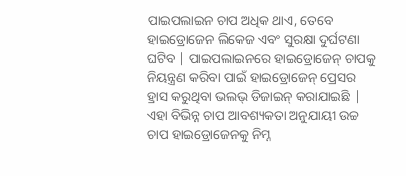ପାଇପଲାଇନ ଚାପ ଅଧିକ ଥାଏ, ତେବେ ହାଇଡ୍ରୋଜେନ ଲିକେଜ ଏବଂ ସୁରକ୍ଷା ଦୁର୍ଘଟଣା ଘଟିବ | ପାଇପଲାଇନରେ ହାଇଡ୍ରୋଜେନ୍ ଚାପକୁ ନିୟନ୍ତ୍ରଣ କରିବା ପାଇଁ ହାଇଡ୍ରୋଜେନ୍ ପ୍ରେସର ହ୍ରାସ କରୁଥିବା ଭଲଭ୍ ଡିଜାଇନ୍ କରାଯାଇଛି | ଏହା ବିଭିନ୍ନ ଚାପ ଆବଶ୍ୟକତା ଅନୁଯାୟୀ ଉଚ୍ଚ ଚାପ ହାଇଡ୍ରୋଜେନକୁ ନିମ୍ନ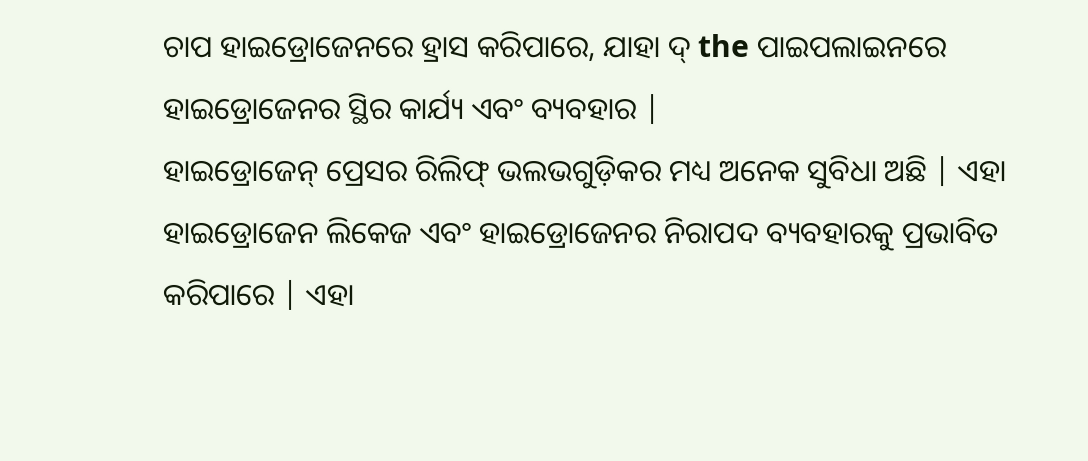ଚାପ ହାଇଡ୍ରୋଜେନରେ ହ୍ରାସ କରିପାରେ, ଯାହା ଦ୍ the ପାଇପଲାଇନରେ ହାଇଡ୍ରୋଜେନର ସ୍ଥିର କାର୍ଯ୍ୟ ଏବଂ ବ୍ୟବହାର |
ହାଇଡ୍ରୋଜେନ୍ ପ୍ରେସର ରିଲିଫ୍ ଭଲଭଗୁଡ଼ିକର ମଧ୍ୟ ଅନେକ ସୁବିଧା ଅଛି | ଏହା ହାଇଡ୍ରୋଜେନ ଲିକେଜ ଏବଂ ହାଇଡ୍ରୋଜେନର ନିରାପଦ ବ୍ୟବହାରକୁ ପ୍ରଭାବିତ କରିପାରେ | ଏହା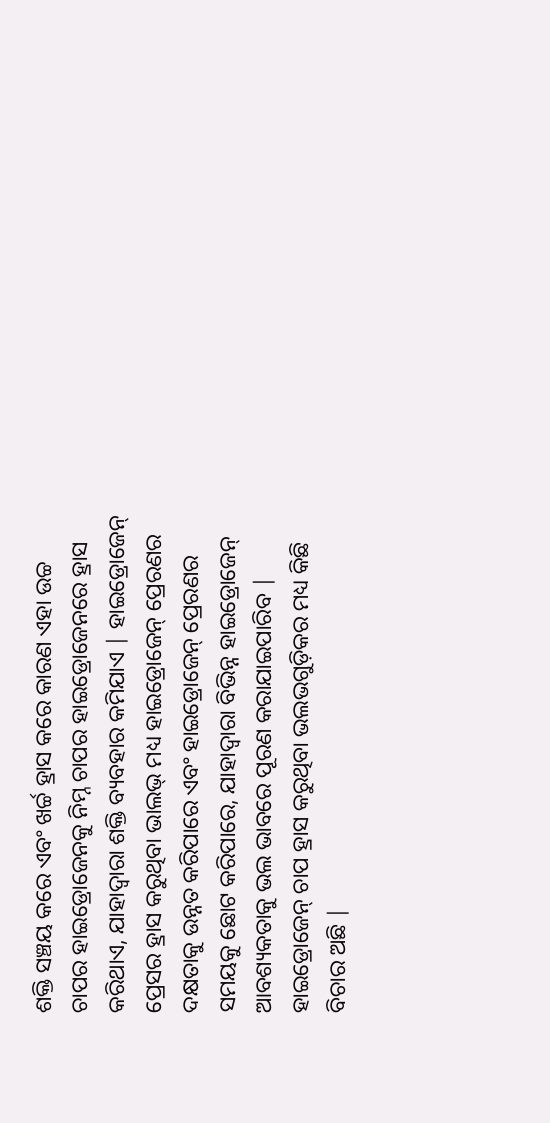ଶକ୍ତି ସଞ୍ଚୟ କରେ ଏବଂ ଖର୍ଚ୍ଚ ହ୍ରାସ କରେ କାରଣ ଏହା ଉଚ୍ଚ ଚାପର ହାଇଡ୍ରୋଜେନକୁ ନିମ୍ନ ଚାପର ହାଇଡ୍ରୋଜେନରେ ହ୍ରାସ କରିଥାଏ, ଯାହାଦ୍ୱାରା ଶକ୍ତି ବ୍ୟବହାର କମିଯାଏ | ହାଇଡ୍ରୋଜେନ୍ ପ୍ରେସର ହ୍ରାସ କରୁଥିବା ଭାଲଭ୍ ମଧ୍ୟ ହାଇଡ୍ରୋଜେନ୍ ପ୍ରେରଣର ଦକ୍ଷତାକୁ ଉନ୍ନତ କରିପାରେ ଏବଂ ହାଇଡ୍ରୋଜେନ୍ ପ୍ରେରଣର ସମୟକୁ ଛୋଟ କରିପାରେ, ଯାହାଦ୍ୱାରା ବିଭିନ୍ନ ହାଇଡ୍ରୋଜେନ୍ ଆବଶ୍ୟକତାକୁ ଭଲ ଭାବରେ ପୂରଣ କରାଯାଇପାରିବ |
ହାଇଡ୍ରୋଜେନ୍ ଚାପ ହ୍ରାସ କରୁଥିବା ଭଲଭଗୁଡ଼ିକର ମଧ୍ୟ କିଛି ବିଚାର ଅଛି |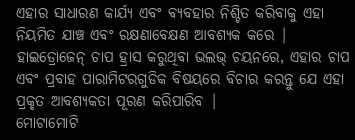ଏହାର ସାଧାରଣ କାର୍ଯ୍ୟ ଏବଂ ବ୍ୟବହାର ନିଶ୍ଚିତ କରିବାକୁ ଏହା ନିୟମିତ ଯାଞ୍ଚ ଏବଂ ରକ୍ଷଣାବେକ୍ଷଣ ଆବଶ୍ୟକ କରେ | ହାଇଡ୍ରୋଜେନ୍ ଚାପ ହ୍ରାସ କରୁଥିବା ଭଲଭ୍ ଚୟନରେ, ଏହାର ଚାପ ଏବଂ ପ୍ରବାହ ପାରାମିଟରଗୁଡିକ ବିଷୟରେ ବିଚାର କରନ୍ତୁ ଯେ ଏହା ପ୍ରକୃତ ଆବଶ୍ୟକତା ପୂରଣ କରିପାରିବ |
ମୋଟାମୋଟି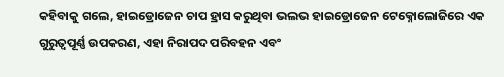କହିବାକୁ ଗଲେ, ହାଇଡ୍ରୋଜେନ ଚାପ ହ୍ରାସ କରୁଥିବା ଭଲଭ ହାଇଡ୍ରୋଜେନ ଟେକ୍ନୋଲୋଜିରେ ଏକ ଗୁରୁତ୍ୱପୂର୍ଣ୍ଣ ଉପକରଣ, ଏହା ନିରାପଦ ପରିବହନ ଏବଂ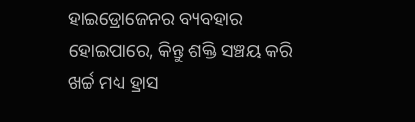ହାଇଡ୍ରୋଜେନର ବ୍ୟବହାର ହୋଇପାରେ, କିନ୍ତୁ ଶକ୍ତି ସଞ୍ଚୟ କରି ଖର୍ଚ୍ଚ ମଧ୍ୟ ହ୍ରାସ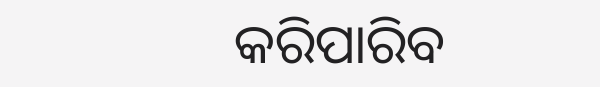କରିପାରିବ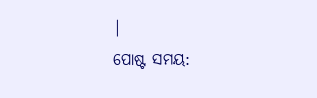|
ପୋଷ୍ଟ ସମୟ: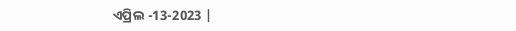ଏପ୍ରିଲ -13-2023 |